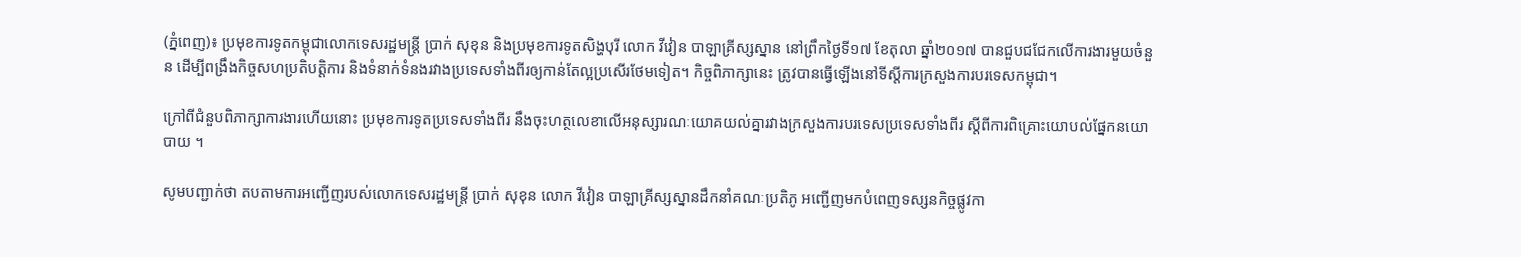(ភ្នំពេញ)៖ ប្រមុខការទូតកម្ពុជាលោកទេសរដ្ឋមន្រ្តី ប្រាក់ សុខុន និងប្រមុខការទូតសិង្ហបុរី លោក វីវៀន បាឡាគ្រីស្សស្នាន នៅព្រឹកថ្ងៃទី១៧ ខែតុលា ឆ្នាំ២០១៧ បានជួបជជែកលើការងារមួយចំនួន ដើម្បីពង្រឹងកិច្ចសហប្រតិបត្តិការ និងទំនាក់ទំនងរវាងប្រទេសទាំងពីរឲ្យកាន់តែល្អប្រសើរថែមទៀត។ កិច្ចពិភាក្សានេះ ត្រូវបានធ្វើឡើងនៅទីស្តីការក្រសួងការបរទេសកម្ពុជា។

ក្រៅពីជំនួបពិភាក្សាការងារហើយនោះ ប្រមុខការទូតប្រទេសទាំងពីរ នឹងចុះហត្ថលេខាលើអនុស្សារណៈយោគយល់គ្នារវាងក្រសួងការបរទេសប្រទេសទាំងពីរ ស្តីពីការពិគ្រោះយោបល់ផ្នែកនយោបាយ ។

សូមបញ្ជាក់ថា តបតាមការអញ្ជើញរបស់លោកទេសរដ្ឋមន្រ្តី ប្រាក់ សុខុន លោក វីវៀន បាឡាគ្រីស្សស្នានដឹកនាំគណៈប្រតិភូ អញ្ជើញមកបំពេញទស្សនកិច្ចផ្លូវកា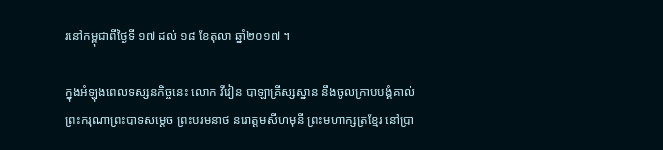រនៅកម្ពុជាពីថ្ងៃទី ១៧ ដល់ ១៨ ខែតុលា ឆ្នាំ២០១៧ ។

ក្នុងអំឡុងពេលទស្សនកិច្ចនេះ លោក វីវៀន បាឡាគ្រីស្សស្នាន នឹងចូលក្រាបបង្គំគាល់ព្រះករុណាព្រះបាទសម្តេច ព្រះបរមនាថ នរោត្តមសីហមុនី ព្រះមហាក្សត្រខ្មែរ នៅប្រា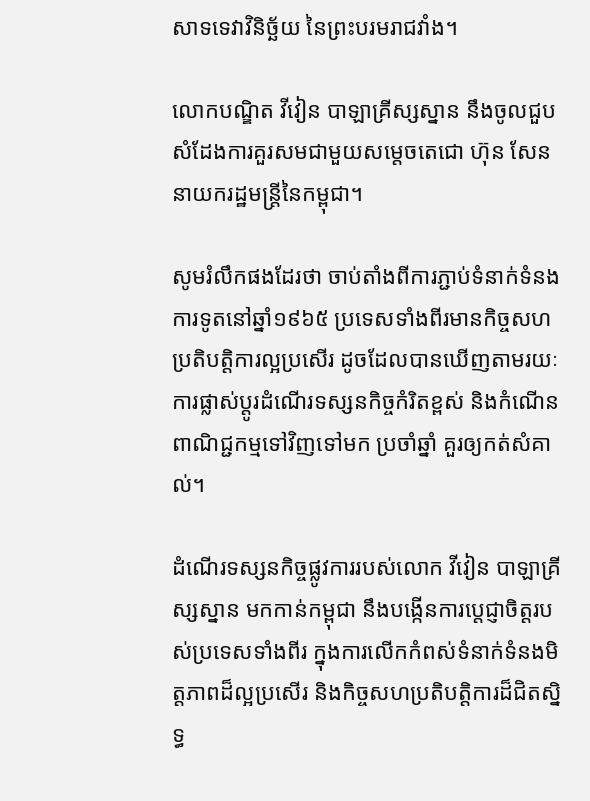សាទទេវាវិនិច្ឆ័យ នៃព្រះបរមរាជវាំង។

លោកបណ្ឌិត វីវៀន បាឡាគ្រីស្សស្នាន នឹងចូលជួបសំដែងការគួរសមជាមួយសម្តេចតេជោ ហ៊ុន សែន នាយករដ្ឋមន្រ្តីនៃកម្ពុជា។

សូមរំលឹកផងដែរថា ចាប់តាំងពីការភ្ជាប់ទំនាក់ទំនងការទូតនៅឆ្នាំ១៩៦៥ ប្រទេសទាំងពីរមានកិច្ចសហប្រតិបត្តិការល្អប្រសើរ ដូចដែលបានឃើញតាមរយៈការផ្លាស់ប្តូរដំណើរទស្សនកិច្ចកំរិតខ្ពស់ និងកំណើនពាណិជ្ជកម្មទៅវិញទៅមក ប្រចាំឆ្នាំ គួរឲ្យកត់សំគាល់។

ដំណើរទស្សនកិច្ចផ្លូវការរបស់លោក វីវៀន បាឡាគ្រីស្សស្នាន មកកាន់កម្ពុជា នឹងបង្កើនការប្តេជ្ញាចិត្តរបស់ប្រទេសទាំងពីរ ក្នុងការលើកកំពស់ទំនាក់ទំនងមិត្តភាពដ៏ល្អប្រសើរ និងកិច្ចសហប្រតិបត្តិការដ៏ជិតស្និទ្ធ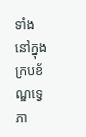ទាំងនៅក្នុងក្របខ័ណ្ឌទ្វេភា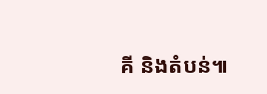គី និងតំបន់៕